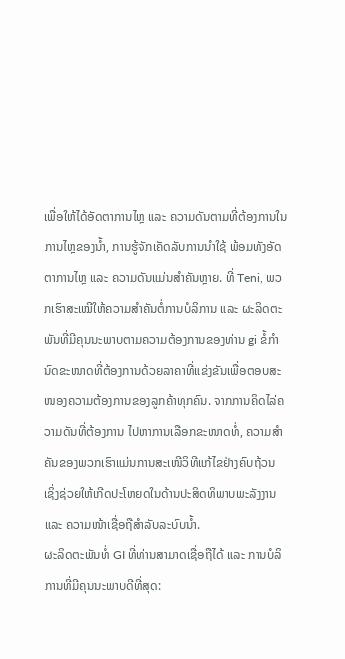ເພື່ອໃຫ້ໄດ້ອັດຕາການໄຫຼ ແລະ ຄວາມດັນຕາມທີ່ຕ້ອງການໃນການໄຫຼຂອງນ້ຳ, ການຮູ້ຈັກເຄັດລັບການນຳໃຊ້ ພ້ອມທັງອັດຕາການໄຫຼ ແລະ ຄວາມດັນແມ່ນສຳຄັນຫຼາຍ. ທີ່ Teni, ພວກເຮົາສະເໝີໃຫ້ຄວາມສຳຄັນຕໍ່ການບໍລິການ ແລະ ຜະລິດຕະພັນທີ່ມີຄຸນນະພາບຕາມຄວາມຕ້ອງການຂອງທ່ານ gi ຂໍ້ກຳນົດຂະໜາດທີ່ຕ້ອງການດ້ວຍລາຄາທີ່ແຂ່ງຂັນເພື່ອຕອບສະໜອງຄວາມຕ້ອງການຂອງລູກຄ້າທຸກຄົນ. ຈາກການຄິດໄລ່ຄວາມດັນທີ່ຕ້ອງການ ໄປຫາການເລືອກຂະໜາດທໍ່, ຄວາມສຳຄັນຂອງພວກເຮົາແມ່ນການສະເໜີວິທີແກ້ໄຂຢ່າງຄົບຖ້ວນ ເຊິ່ງຊ່ວຍໃຫ້ເກີດປະໂຫຍດໃນດ້ານປະສິດທິພາບພະລັງງານ ແລະ ຄວາມໜ້າເຊື່ອຖືສຳລັບລະບົບນ້ຳ.
ຜະລິດຕະພັນທໍ່ GI ທີ່ທ່ານສາມາດເຊື່ອຖືໄດ້ ແລະ ການບໍລິການທີ່ມີຄຸນນະພາບດີທີ່ສຸດ: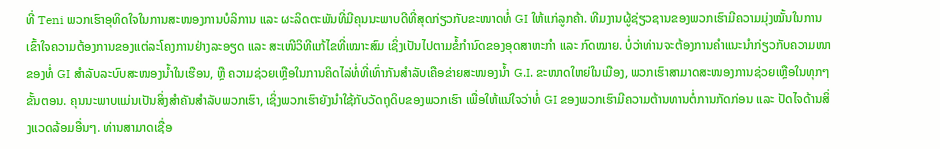ທີ່ Teni ພວກເຮົາອຸທິດໃຈໃນການສະໜອງການບໍລິການ ແລະ ຜະລິດຕະພັນທີ່ມີຄຸນນະພາບດີທີ່ສຸດກ່ຽວກັບຂະໜາດທໍ່ GI ໃຫ້ແກ່ລູກຄ້າ. ທີມງານຜູ້ຊ່ຽວຊານຂອງພວກເຮົາມີຄວາມມຸ່ງໝັ້ນໃນການເຂົ້າໃຈຄວາມຕ້ອງການຂອງແຕ່ລະໂຄງການຢ່າງລະອຽດ ແລະ ສະເໜີວິທີແກ້ໄຂທີ່ເໝາະສົມ ເຊິ່ງເປັນໄປຕາມຂໍ້ກຳນົດຂອງອຸດສາຫະກໍາ ແລະ ກົດໝາຍ. ບໍ່ວ່າທ່ານຈະຕ້ອງການຄຳແນະນຳກ່ຽວກັບຄວາມໜາຂອງທໍ່ GI ສຳລັບລະບົບສະໜອງນ້ຳໃນເຮືອນ, ຫຼື ຄວາມຊ່ວຍເຫຼືອໃນການຄິດໄລ່ທໍ່ທີ່ເທົ່າກັນສຳລັບເຄືອຂ່າຍສະໜອງນ້ຳ G.I. ຂະໜາດໃຫຍ່ໃນເມືອງ, ພວກເຮົາສາມາດສະໜອງການຊ່ວຍເຫຼືອໃນທຸກໆຂັ້ນຕອນ. ຄຸນນະພາບແມ່ນເປັນສິ່ງສຳຄັນສຳລັບພວກເຮົາ, ເຊິ່ງພວກເຮົາຍັງນຳໃຊ້ກັບວັດຖຸດິບຂອງພວກເຮົາ ເພື່ອໃຫ້ແນ່ໃຈວ່າທໍ່ GI ຂອງພວກເຮົາມີຄວາມຕ້ານທານຕໍ່ການກັດກ່ອນ ແລະ ປັດໄຈດ້ານສິ່ງແວດລ້ອມອື່ນໆ. ທ່ານສາມາດເຊື່ອ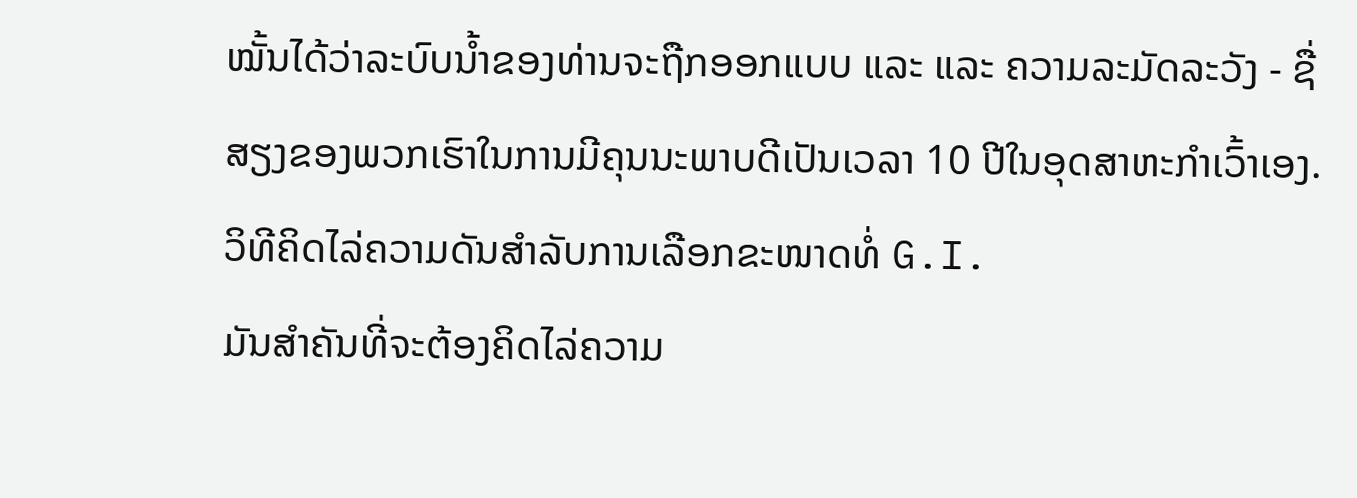ໝັ້ນໄດ້ວ່າລະບົບນ້ຳຂອງທ່ານຈະຖືກອອກແບບ ແລະ ແລະ ຄວາມລະມັດລະວັງ - ຊື່ສຽງຂອງພວກເຮົາໃນການມີຄຸນນະພາບດີເປັນເວລາ 10 ປີໃນອຸດສາຫະກໍາເວົ້າເອງ.
ວິທີຄິດໄລ່ຄວາມດັນສຳລັບການເລືອກຂະໜາດທໍ່ G.I.
ມັນສຳຄັນທີ່ຈະຕ້ອງຄິດໄລ່ຄວາມ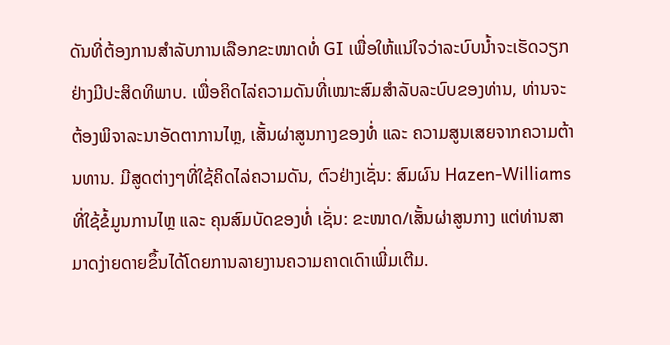ດັນທີ່ຕ້ອງການສຳລັບການເລືອກຂະໜາດທໍ່ GI ເພື່ອໃຫ້ແນ່ໃຈວ່າລະບົບນ້ຳຈະເຮັດວຽກຢ່າງມີປະສິດທິພາບ. ເພື່ອຄິດໄລ່ຄວາມດັນທີ່ເໝາະສົມສຳລັບລະບົບຂອງທ່ານ, ທ່ານຈະຕ້ອງພິຈາລະນາອັດຕາການໄຫຼ, ເສັ້ນຜ່າສູນກາງຂອງທໍ່ ແລະ ຄວາມສູນເສຍຈາກຄວາມຕ້ານທານ. ມີສູດຕ່າງໆທີ່ໃຊ້ຄິດໄລ່ຄວາມດັນ, ຕົວຢ່າງເຊັ່ນ: ສົມຜົນ Hazen-Williams ທີ່ໃຊ້ຂໍ້ມູນການໄຫຼ ແລະ ຄຸນສົມບັດຂອງທໍ່ ເຊັ່ນ: ຂະໜາດ/ເສັ້ນຜ່າສູນກາງ ແຕ່ທ່ານສາມາດງ່າຍດາຍຂຶ້ນໄດ້ໂດຍການລາຍງານຄວາມຄາດເດົາເພີ່ມເຕີມ.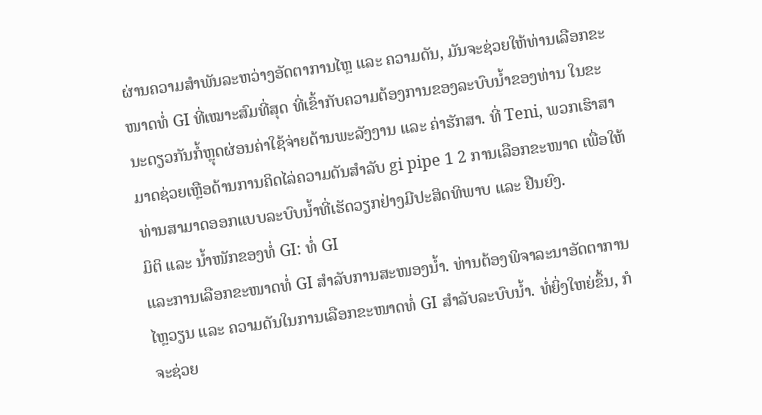ຜ່ານຄວາມສຳພັນລະຫວ່າງອັດຕາການໄຫຼ ແລະ ຄວາມດັນ, ມັນຈະຊ່ວຍໃຫ້ທ່ານເລືອກຂະໜາດທໍ່ GI ທີ່ເໝາະສົມທີ່ສຸດ ທີ່ເຂົ້າກັບຄວາມຕ້ອງການຂອງລະບົບນ້ຳຂອງທ່ານ ໃນຂະນະດຽວກັນກໍ້ຫຼຸດຜ່ອນຄ່າໃຊ້ຈ່າຍດ້ານພະລັງງານ ແລະ ຄ່າຮັກສາ. ທີ່ Teni, ພວກເຮົາສາມາດຊ່ວຍເຫຼືອດ້ານການຄິດໄລ່ຄວາມດັນສຳລັບ gi pipe 1 2 ການເລືອກຂະໜາດ ເພື່ອໃຫ້ທ່ານສາມາດອອກແບບລະບົບນ້ຳທີ່ເຮັດວຽກຢ່າງມີປະສິດທິພາບ ແລະ ຢືນຍົງ.
ມິຕິ ແລະ ນ້ຳໜັກຂອງທໍ່ GI: ທໍ່ GI
ແລະການເລືອກຂະໜາດທໍ່ GI ສຳລັບການສະໜອງນ້ຳ. ທ່ານຕ້ອງພິຈາລະນາອັດຕາການໄຫຼວຽນ ແລະ ຄວາມດັນໃນການເລືອກຂະໜາດທໍ່ GI ສຳລັບລະບົບນ້ຳ. ທໍ່ຍິ່ງໃຫຍ່ຂຶ້ນ, ກໍຈະຊ່ວຍ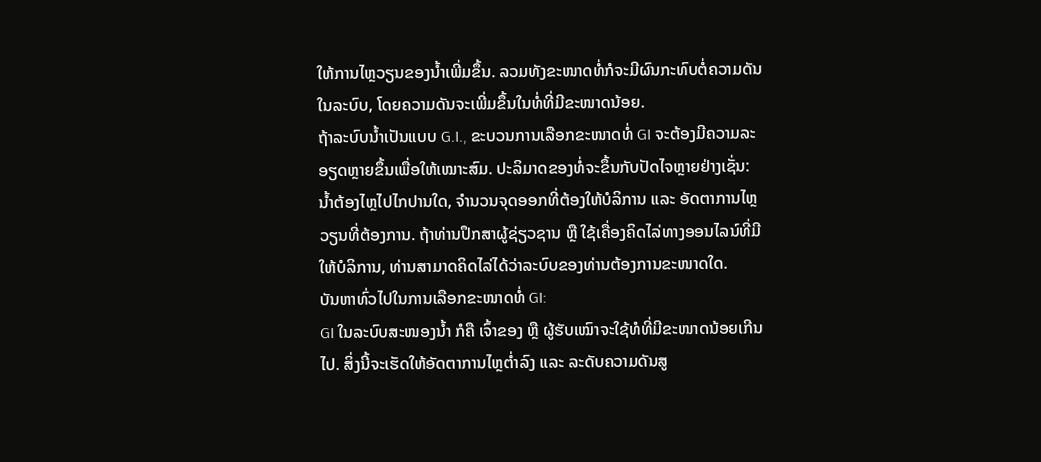ໃຫ້ການໄຫຼວຽນຂອງນ້ຳເພີ່ມຂຶ້ນ. ລວມທັງຂະໜາດທໍ່ກໍຈະມີຜົນກະທົບຕໍ່ຄວາມດັນໃນລະບົບ, ໂດຍຄວາມດັນຈະເພີ່ມຂຶ້ນໃນທໍ່ທີ່ມີຂະໜາດນ້ອຍ.
ຖ້າລະບົບນ້ຳເປັນແບບ G.I., ຂະບວນການເລືອກຂະໜາດທໍ່ GI ຈະຕ້ອງມີຄວາມລະອຽດຫຼາຍຂຶ້ນເພື່ອໃຫ້ເໝາະສົມ. ປະລິມາດຂອງທໍ່ຈະຂຶ້ນກັບປັດໄຈຫຼາຍຢ່າງເຊັ່ນ: ນ້ຳຕ້ອງໄຫຼໄປໄກປານໃດ, ຈຳນວນຈຸດອອກທີ່ຕ້ອງໃຫ້ບໍລິການ ແລະ ອັດຕາການໄຫຼວຽນທີ່ຕ້ອງການ. ຖ້າທ່ານປຶກສາຜູ້ຊ່ຽວຊານ ຫຼື ໃຊ້ເຄື່ອງຄິດໄລ່ທາງອອນໄລນ໌ທີ່ມີໃຫ້ບໍລິການ, ທ່ານສາມາດຄິດໄລ່ໄດ້ວ່າລະບົບຂອງທ່ານຕ້ອງການຂະໜາດໃດ.
ບັນຫາທົ່ວໄປໃນການເລືອກຂະໜາດທໍ່ GI:
GI ໃນລະບົບສະໜອງນ້ຳ ກໍຄື ເຈົ້າຂອງ ຫຼື ຜູ້ຮັບເໝົາຈະໃຊ້ທໍທີ່ມີຂະໜາດນ້ອຍເກີນໄປ. ສິ່ງນີ້ຈະເຮັດໃຫ້ອັດຕາການໄຫຼຕ່ຳລົງ ແລະ ລະດັບຄວາມດັນສູ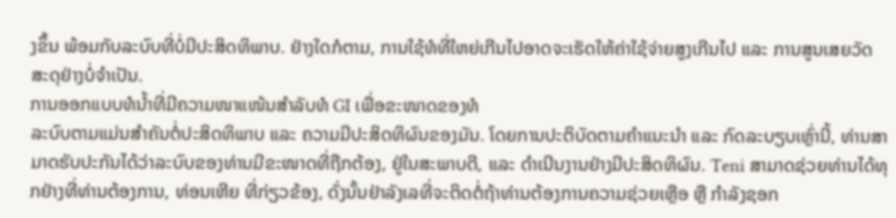ງຂຶ້ນ ພ້ອມກັບລະບົບທີ່ບໍ່ມີປະສິດທິພາບ. ຢ່າງໃດກໍຕາມ, ການໃຊ້ທໍທີ່ໃຫຍ່ເກີນໄປອາດຈະເຮັດໃຫ້ຄ່າໃຊ້ຈ່າຍສູງເກີນໄປ ແລະ ການສູນເສຍວັດສະດຸຢ່າງບໍ່ຈຳເປັນ.
ການອອກແບບທໍນ້ຳທີ່ມີຄວາມໜາແໜ້ນສຳລັບທໍ GI ເພື່ອຂະໜາດຂອງທໍ
ລະບົບຕາມແມ່ນສຳຄັນຕໍ່ປະສິດທິພາບ ແລະ ຄວາມມີປະສິດທິຜົນຂອງມັນ. ໂດຍການປະຕິບັດຕາມຄຳແນະນຳ ແລະ ກົດລະບຽບເຫຼົ່ານີ້, ທ່ານສາມາດຮັບປະກັນໄດ້ວ່າລະບົບຂອງທ່ານມີຂະໜາດທີ່ຖືກຕ້ອງ, ຢູ່ໃນສະພາບດີ, ແລະ ດຳເນີນງານຢ່າງມີປະສິດທິຜົນ. Teni ສາມາດຊ່ວຍທ່ານໄດ້ທຸກຢ່າງທີ່ທ່ານຕ້ອງການ, ທ່ອນເຫີຍ ທີ່ກ່ຽວຂ້ອງ, ດັ່ງນັ້ນຢ່າລັງເລທີ່ຈະຕິດຕໍ່ຖ້າທ່ານຕ້ອງການຄວາມຊ່ວຍເຫຼືອ ຫຼື ກຳລັງຊອກ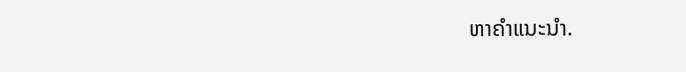ຫາຄຳແນະນຳ.